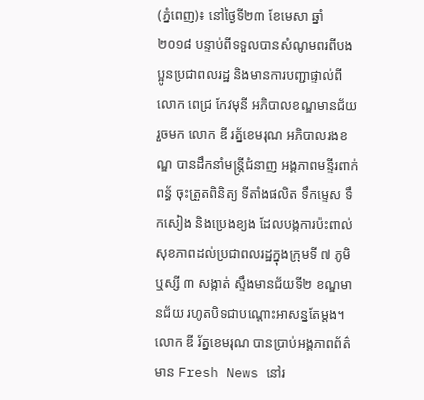(ភ្នំពេញ)៖ នៅថ្ងៃទី២៣ ខែមេសា ឆ្នាំ ២០១៨ បន្ទាប់ពីទទួលបានសំណូមពរពីបងប្អូនប្រជាពលរដ្ឋ និងមានការបញ្ជាផ្ទាល់ពីលោក ពេជ្រ កែវមុនី អភិបាលខណ្ឌមានជ័យ រួចមក លោក ឌី រត្ន័ខេមរុណ អភិបាលរងខណ្ឌ បានដឹកនាំមន្រ្តីជំនាញ អង្គភាពមន្ទីរពាក់ពន្ធ័ ចុះត្រួតពិនិត្យ ទីតាំងផលិត ទឹកម្ទេស ទឹកសៀង និងប្រេងខ្យង ដែលបង្កការប៉ះពាល់សុខភាពដល់ប្រជាពលរដ្ឋក្នុងក្រុមទី ៧ ភូមិឬស្សី ៣ សង្កាត់ ស្ទឹងមានជ័យទី២ ខណ្ឌមានជ័យ រហូតបិទជាបណ្តោះអាសន្នតែម្តង។
លោក ឌី រ័ត្នខេមរុណ បានប្រាប់អង្គភាពព័ត៌មាន Fresh News នៅរ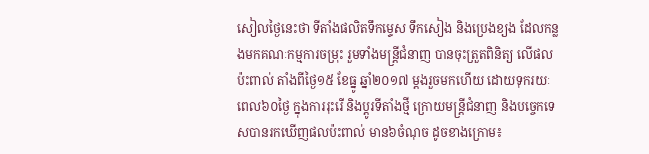សៀលថ្ងៃនេះថា ទីតាំងផលិតទឹកម្ទេស ទឹកសៀង និងប្រេងខ្យង ដែលកន្លងមកគណៈកម្មការចម្រុះ រួមទាំងមន្រ្តីជំនាញ បានចុះត្រួតពិនិត្យ លើផលប៉ះពាល់ តាំងពីថ្ងៃ១៥ ខែធ្នូ ឆ្នាំ២០១៧ ម្តងរួចមកហើយ ដោយទុករយៈពេល៦០ថ្ងៃ ក្នុងការរុះរើ និងប្តូរទីតាំងថ្មី ក្រោយមន្រ្តីជំនាញ និងបច្ចេកទេសបានរកឃើញផលប៉ះពាល់ មាន៦ចំណុច ដូចខាងក្រោម៖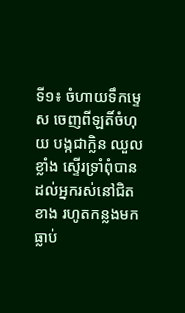ទី១៖ ចំហាយទឹកម្ទេស ចេញពីឡតិ៍ចំហុយ បង្កជាក្លិន ឈួលខ្លាំង ស្ទើរទ្រាំពុំបានដល់អ្នករស់នៅជិតខាង រហូតកន្លងមកធ្លាប់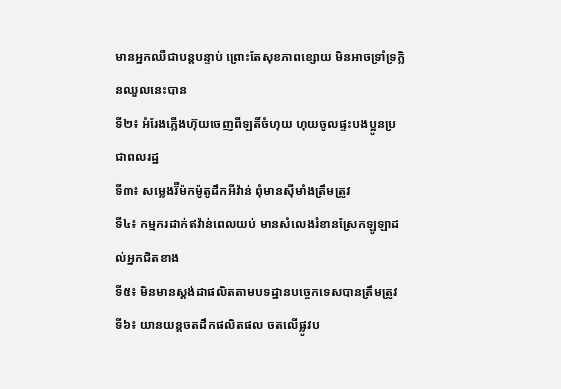មានអ្នកឈឺជាបន្តបន្ទាប់ ព្រោះតែសុខភាពខ្សោយ មិនអាចទ្រាំទ្រក្លិនឈួលនេះបាន
ទី២៖ អំរែងភ្លើងហ៊ុយចេញពីឡតិ៍ចំហុយ ហុយចូលផ្ទះបងប្អូនប្រជាពលរដ្ឋ
ទី៣៖ សម្លេងរ៊ឺម៉កម៉ូតូដឹកអីវ៉ាន់ ពុំមានស៊ីមាំងត្រឹមត្រូវ
ទី៤៖ កម្មករដាក់ឥវ៉ាន់ពេលយប់ មានសំលេងរំខានស្រែកឡូឡាដល់អ្នកជិតខាង
ទី៥៖ មិនមានស្តង់ដាផលិតតាមបទដ្ឋានបច្ចេកទេសបានត្រឹមត្រូវ
ទី៦៖ យានយន្តចតដឹកផលិតផល ចតលើផ្លូវប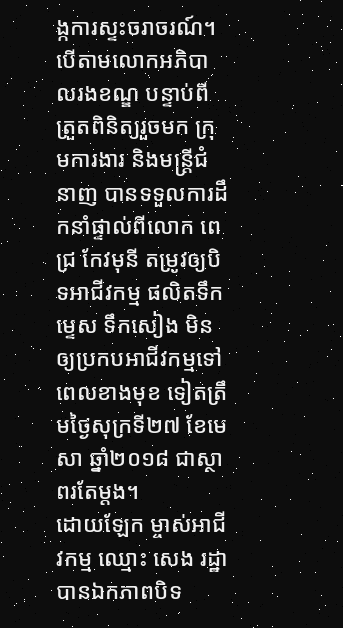ង្កការស្ទះចរាចរណ៍។
បើតាមលោកអភិបាលរងខណ្ឌ បន្ទាប់ពីត្រួតពិនិត្យរួចមក ក្រុមការងារ និងមន្រ្តីជំនាញ បានទទួលការដឹកនាំផ្ទាល់ពីលោក ពេជ្រ កែវមុនី តម្រូវឲ្យបិទអាជីវកម្ម ផលិតទឹកម្ទេស ទឹកសៀង មិនឲ្យប្រកបអាជីវកម្មទៅពេលខាងមុខ ទៀតត្រឹមថ្ងៃសុក្រទី២៧ ខែមេសា ឆ្នាំ២០១៨ ជាស្ថាពរតែម្តង។
ដោយឡែក ម្ចាស់អាជីវកម្ម ឈ្មោះ សេង រដ្ឋា បានឯកភាពបិទ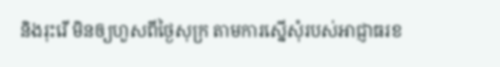និងរុះរើ មិនឲ្យហួសពីថ្ងៃសុក្រ តាមការស្នើសុំរបស់អាជ្ញាធរខ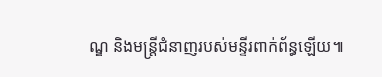ណ្ឌ និងមន្រ្តីជំនាញរបស់មន្ទីរពាក់ព័ន្ធឡើយ៕